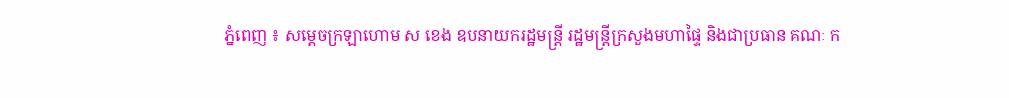ភ្នំពេញ ៖ សម្ដេចក្រឡាហោម ស ខេង ឧបនាយករដ្ឋមន្ដ្រី រដ្ឋមន្ដ្រីក្រសួងមហាផ្ទៃ និងជាប្រធាន គណៈ ក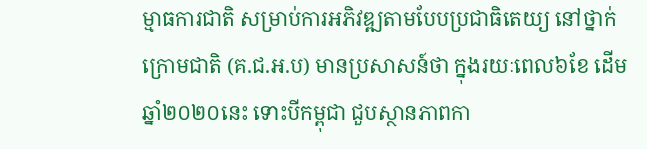ម្មាធការជាតិ សម្រាប់ការអភិវឌ្ឍតាមបែបប្រជាធិតេយ្យ នៅថ្នាក់ក្រោមជាតិ (គ.ជ.អ.ប) មានប្រសាសន៍ថា ក្នុងរយៈពេល៦ខែ ដើមឆ្នាំ២០២០នេះ ទោះបីកម្ពុជា ជួបស្ថានភាពកា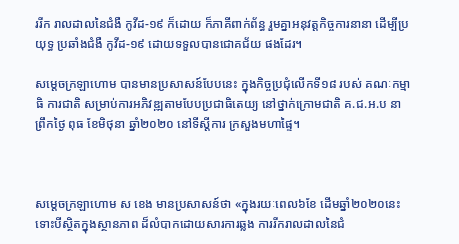ររីក រាលដាលនៃជំងឺ កូវីដ-១៩ ក៏ដោយ ក៏ភាគីពាក់ព័ន្ធ រួមគ្នាអនុវត្តកិច្ចការនានា ដើម្បីប្រយុទ្ធ ប្រឆាំងជំងឺ កូវីដ-១៩ ដោយទទួលបានជោគជ័យ ផងដែរ។

សម្ដេចក្រឡាហោម បានមានប្រសាសន៍បែបនេះ ក្នុងកិច្ចប្រជុំលើកទី១៨ របស់ គណៈកម្មាធិ ការជាតិ សម្រាប់ការអភិវឌ្ឍតាមបែបប្រជាធិតេយ្យ នៅថ្នាក់ក្រោមជាតិ គ.ជ.អ.ប នាព្រឹកថ្ងៃ ពុធ ខែមិថុនា ឆ្នាំ២០២០ នៅទីស្ដីការ ក្រសួងមហាផ្ទៃ។



សម្ដេចក្រឡាហោម ស ខេង មានប្រសាសន៍ថា «ក្នុងរយៈពេល៦ខែ ដើមឆ្នាំ២០២០នេះ ទោះបីស្ថិតក្នុងស្ថានភាព ដ៏លំបាកដោយសារការឆ្លង ការរីករាលដាលនៃជំ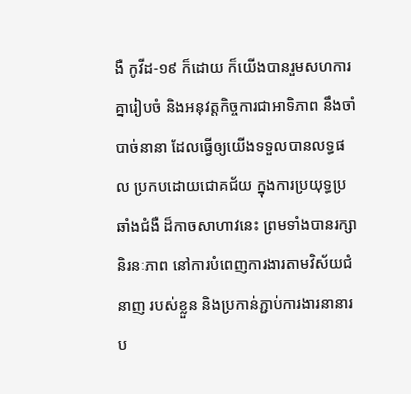ងឺ កូវីដ-១៩ ក៏ដោយ ក៏យើងបានរួមសហការគ្នារៀបចំ និងអនុវត្តកិច្ចការជាអាទិភាព នឹងចាំបាច់នានា ដែលធ្វើឲ្យយើងទទួលបានលទ្ធផល ប្រកបដោយជោគជ័យ ក្នុងការប្រយុទ្ធប្រឆាំងជំងឺ ដ៏កាចសាហាវនេះ ព្រមទាំងបានរក្សានិរនៈភាព នៅការបំពេញការងារតាមវិស័យជំនាញ របស់ខ្លួន និងប្រកាន់ភ្ជាប់ការងារនានារប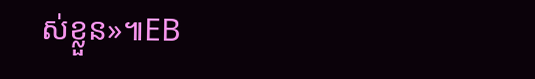ស់ខ្លួន»៕EB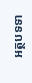អត្ថបទទា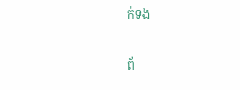ក់ទង

ព័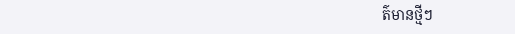ត៌មានថ្មីៗ